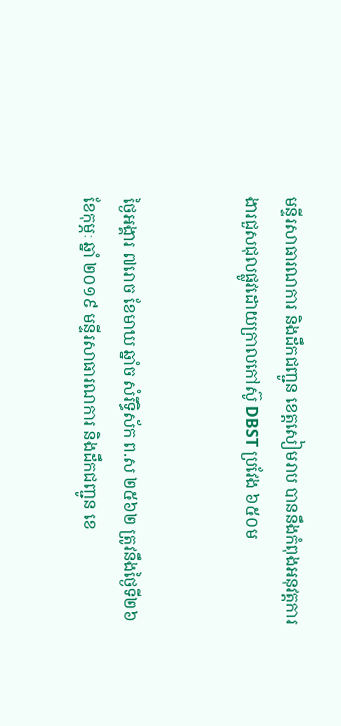មន្ទីរសាធារណការ និងដឹកជញ្ជូន ខេត្តសៀមរាប បាននឹងកំពុងអនុវត្តការងារជួសជុលផ្លូវដោយក្រាលកៅស៊ូ DBST ប្រវែង ៦៥០ម


ថ្ងៃអង្គារ ៧រោច ខែមាឃ ឆ្នាំច សំរឹទ្ធិស័ក ព.ស ២៥៦២ ត្រូវនឹងថ្ងៃទី២៦ ខែកុម្ភៈ ឆ្នាំ ២០១៩ មន្ទីរសាធារណការ និងដឹកជញ្ជូន ខេ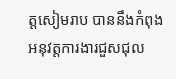ត្តសៀមរាប បាននឹងកំពុងអនុវត្តការងារជួសជុល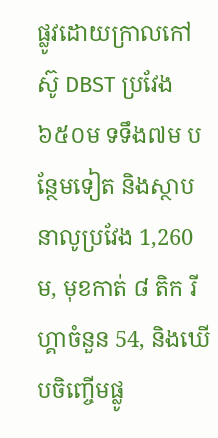ផ្លូវដោយក្រាលកៅស៊ូ DBST ប្រវែង ៦៥០ម ទទឹង៧ម បន្ថែមទៀត និងស្ថាបនាលូប្រវែង 1,260ម, មុខកាត់ ៨ តិក រីហ្គាចំនួន 54, និងឃើបចិញ្ចើមផ្លូ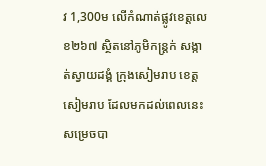វ 1,300ម លើកំណាត់ផ្លូវខេត្តលេខ២៦៧ ស្ថិតនៅភូមិកន្ត្រក់ សង្កាត់ស្វាយដង្គំ ក្រុងសៀមរាប ខេត្តសៀមរាប ដែលមកដល់ពេលនេះសម្រេចបា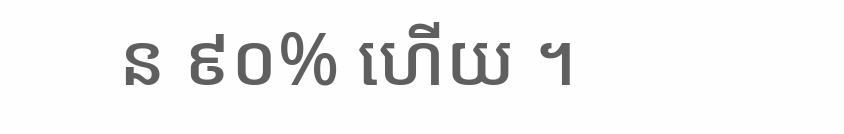ន ៩០% ហើយ ។